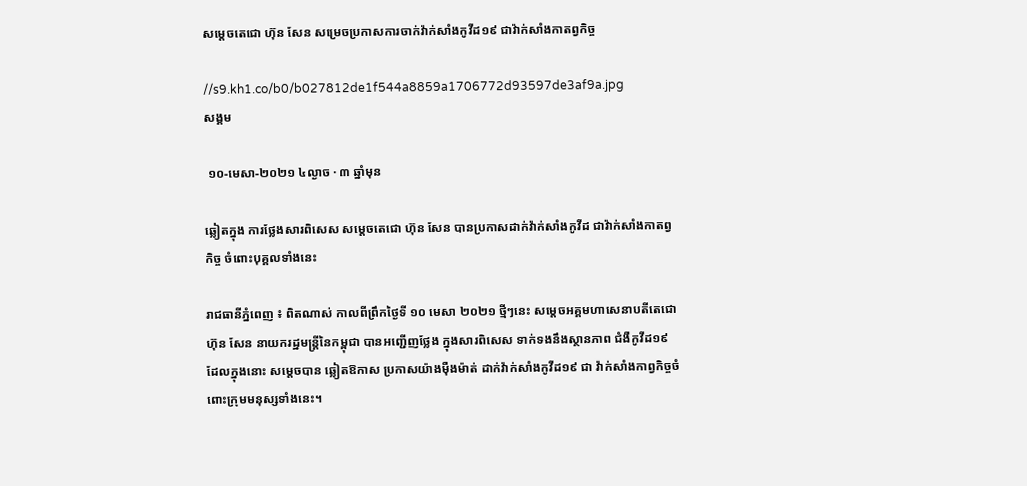សម្តេចតេជោ ហ៊ុន សែន សម្រេចប្រកាសការចាក់វ៉ាក់សាំងកូវីដ១៩ ជាវ៉ាក់សាំងកាតព្វកិច្ច

//s9.kh1.co/b0/b027812de1f544a8859a1706772d93597de3af9a.jpg
សង្គម

 ១០-មេសា-២០២១ ៤ល្ងាច · ៣ ឆ្នាំមុន

ឆ្លៀតក្នុង ការថ្លែងសារពិសេស សម្តេចតេជោ ហ៊ុន សែន បានប្រកាសដាក់វ៉ាក់សាំងកូវីដ ជាវ៉ាក់សាំងកាតព្វកិច្ច ចំពោះបុគ្គលទាំងនេះ

រាជធានីភ្នំពេញ ៖ ពិតណាស់ កាលពីព្រឹកថ្ងៃទី ១០ មេសា ២០២១ ថ្មីៗនេះ សម្តេចអគ្គមហាសេនាបតីតេជោ ហ៊ុន សែន នាយករដ្ឋមន្ត្រីនៃកម្ពុជា បានអញ្ជើញថ្លែង ក្នុងសារពិសេស ទាក់ទងនឹងស្ថានភាព ជំងឺកូវីដ១៩ ដែលក្នុងនោះ សម្តេចបាន ឆ្លៀតឱកាស ប្រកាសយ៉ាងម៉ឺងម៉ាត់ ដាក់វ៉ាក់សាំងកូវីដ១៩ ជា វ៉ាក់សាំងកាព្វកិច្ចចំពោះក្រុមមនុស្សទាំងនេះ។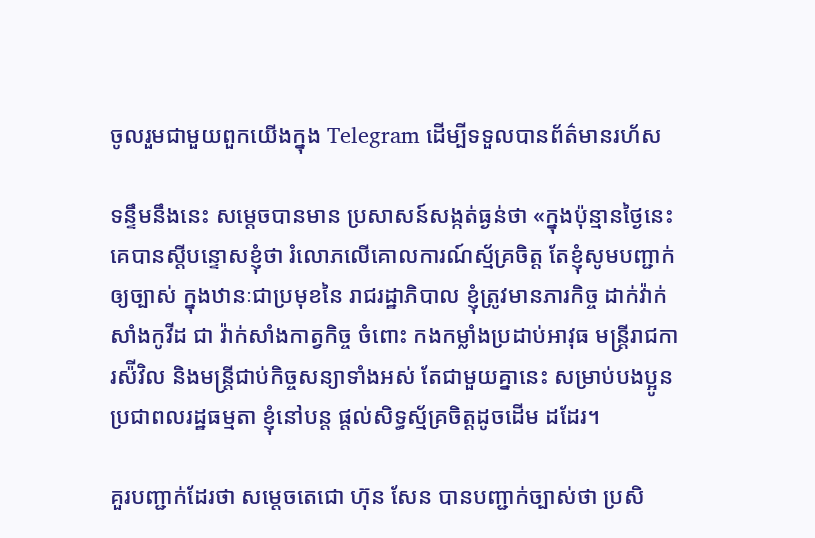ចូលរួមជាមួយពួកយើងក្នុង Telegram ដើម្បីទទួលបានព័ត៌មានរហ័ស

ទន្ទឹមនឹងនេះ សម្តេចបានមាន ប្រសាសន៍សង្កត់ធ្ងន់ថា «ក្នុងប៉ុន្មានថ្ងៃនេះ គេបានស្តីបន្ទោសខ្ញុំថា រំលោភលើគោលការណ៍ស្ម័គ្រចិត្ត តែខ្ញុំសូមបញ្ជាក់ឲ្យច្បាស់ ក្នុងឋានៈជាប្រមុខនៃ រាជរដ្ឋាភិបាល ខ្ញុំត្រូវមានភារកិច្ច ដាក់វ៉ាក់សាំងកូវីដ ជា វ៉ាក់សាំងកាត្វកិច្ច ចំពោះ កងកម្លាំងប្រដាប់អាវុធ មន្ត្រីរាជការស៉ីវិល និងមន្ត្រីជាប់កិច្ចសន្យាទាំងអស់ តែជាមួយគ្នានេះ សម្រាប់បងប្អូនប្រជាពលរដ្ឋធម្មតា ខ្ញុំនៅបន្ត ផ្តល់សិទ្ធស្ម័គ្រចិត្តដូចដើម ដដែរ។

គួរបញ្ជាក់ដែរថា សម្តេចតេជោ ហ៊ុន សែន បានបញ្ជាក់ច្បាស់ថា ប្រសិ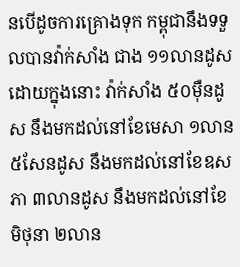នបើដូចការគ្រោងទុក កម្ពុជានឹងទទួលបានវ៉ាក់សាំង ជាង ១១លានដូស ដោយក្នុងនោះ វ៉ាក់សាំង ៥០ម៉ឺនដូស នឹងមកដល់នៅខែមេសា ១លាន ៥សែនដូស នឹងមកដល់នៅខែឧសភា ៣លានដូស នឹងមកដល់នៅខែមិថុនា ២លាន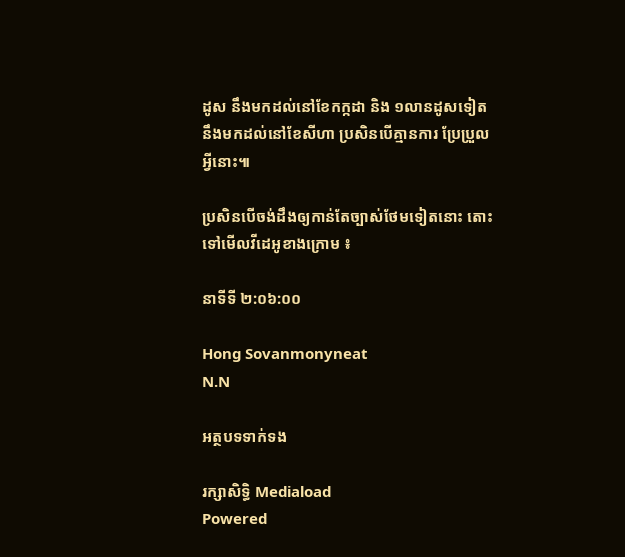ដូស នឹងមកដល់នៅខែកក្កដា និង ១លានដូសទៀត នឹងមកដល់នៅខែសីហា ប្រសិនបើគ្មានការ ប្រែប្រួលអ្វីនោះ៕

ប្រសិនបើចង់ដឹងឲ្យកាន់តែច្បាស់ថែមទៀតនោះ តោះទៅមើលវីដេអូខាងក្រោម ៖

នាទីទី ២:០៦:០០

Hong Sovanmonyneat
N.N

អត្ថបទទាក់ទង

រក្សាសិទ្ធិ Mediaload
Powered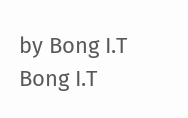by Bong I.T Bong I.T